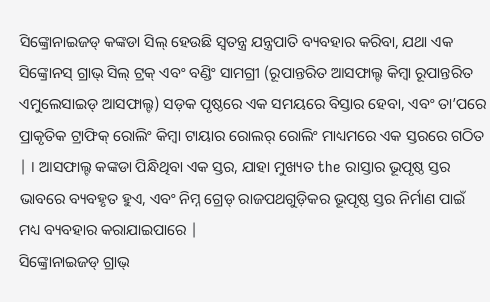ସିଙ୍କ୍ରୋନାଇଜଡ୍ କଙ୍କଡା ସିଲ୍ ହେଉଛି ସ୍ୱତନ୍ତ୍ର ଯନ୍ତ୍ରପାତି ବ୍ୟବହାର କରିବା, ଯଥା ଏକ ସିଙ୍କ୍ରୋନସ୍ ଗ୍ରାଭ୍ ସିଲ୍ ଟ୍ରକ୍ ଏବଂ ବଣ୍ଡିଂ ସାମଗ୍ରୀ (ରୂପାନ୍ତରିତ ଆସଫାଲ୍ଟ କିମ୍ବା ରୂପାନ୍ତରିତ ଏମୁଲେସାଇଡ୍ ଆସଫାଲ୍ଟ) ସଡ଼କ ପୃଷ୍ଠରେ ଏକ ସମୟରେ ବିସ୍ତାର ହେବା, ଏବଂ ତା’ପରେ ପ୍ରାକୃତିକ ଟ୍ରାଫିକ୍ ରୋଲିଂ କିମ୍ବା ଟାୟାର ରୋଲର୍ ରୋଲିଂ ମାଧ୍ୟମରେ ଏକ ସ୍ତରରେ ଗଠିତ | । ଆସଫାଲ୍ଟ କଙ୍କଡା ପିନ୍ଧିଥିବା ଏକ ସ୍ତର, ଯାହା ମୁଖ୍ୟତ the ରାସ୍ତାର ଭୂପୃଷ୍ଠ ସ୍ତର ଭାବରେ ବ୍ୟବହୃତ ହୁଏ, ଏବଂ ନିମ୍ନ ଗ୍ରେଡ୍ ରାଜପଥଗୁଡ଼ିକର ଭୂପୃଷ୍ଠ ସ୍ତର ନିର୍ମାଣ ପାଇଁ ମଧ୍ୟ ବ୍ୟବହାର କରାଯାଇପାରେ |
ସିଙ୍କ୍ରୋନାଇଜଡ୍ ଗ୍ରାଭ୍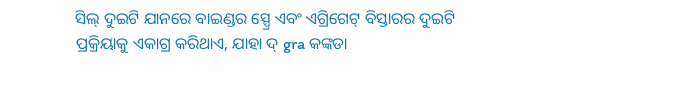ସିଲ୍ ଦୁଇଟି ଯାନରେ ବାଇଣ୍ଡର ସ୍ପ୍ରେ ଏବଂ ଏଗ୍ରିଗେଟ୍ ବିସ୍ତାରର ଦୁଇଟି ପ୍ରକ୍ରିୟାକୁ ଏକାଗ୍ର କରିଥାଏ, ଯାହା ଦ୍ gra କଙ୍କଡା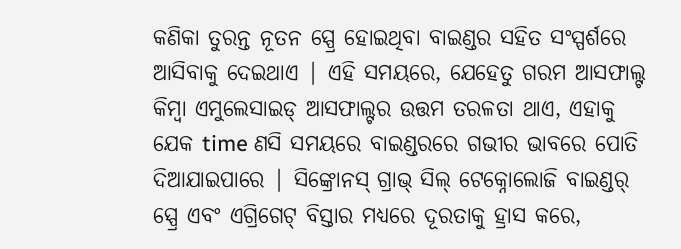କଣିକା ତୁରନ୍ତ ନୂତନ ସ୍ପ୍ରେ ହୋଇଥିବା ବାଇଣ୍ଡର ସହିତ ସଂସ୍ପର୍ଶରେ ଆସିବାକୁ ଦେଇଥାଏ | ଏହି ସମୟରେ, ଯେହେତୁ ଗରମ ଆସଫାଲ୍ଟ କିମ୍ବା ଏମୁଲେସାଇଡ୍ ଆସଫାଲ୍ଟର ଉତ୍ତମ ତରଳତା ଥାଏ, ଏହାକୁ ଯେକ time ଣସି ସମୟରେ ବାଇଣ୍ଡରରେ ଗଭୀର ଭାବରେ ପୋତି ଦିଆଯାଇପାରେ | ସିଙ୍କ୍ରୋନସ୍ ଗ୍ରାଭ୍ ସିଲ୍ ଟେକ୍ନୋଲୋଜି ବାଇଣ୍ଡର୍ ସ୍ପ୍ରେ ଏବଂ ଏଗ୍ରିଗେଟ୍ ବିସ୍ତାର ମଧ୍ୟରେ ଦୂରତାକୁ ହ୍ରାସ କରେ,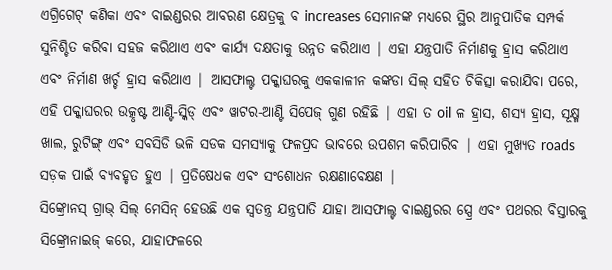ଏଗ୍ରିଗେଟ୍ କଣିକା ଏବଂ ବାଇଣ୍ଡରର ଆବରଣ କ୍ଷେତ୍ରକୁ ବ increases ସେମାନଙ୍କ ମଧ୍ୟରେ ସ୍ଥିର ଆନୁପାତିକ ସମ୍ପର୍କ ସୁନିଶ୍ଚିତ କରିବା ସହଜ କରିଥାଏ ଏବଂ କାର୍ଯ୍ୟ ଦକ୍ଷତାକୁ ଉନ୍ନତ କରିଥାଏ | ଏହା ଯନ୍ତ୍ରପାତି ନିର୍ମାଣକୁ ହ୍ରାସ କରିଥାଏ ଏବଂ ନିର୍ମାଣ ଖର୍ଚ୍ଚ ହ୍ରାସ କରିଥାଏ | ଆସଫାଲ୍ଟ ପକ୍କାଘରକୁ ଏକକାଳୀନ କଙ୍କଡା ସିଲ୍ ସହିତ ଚିକିତ୍ସା କରାଯିବା ପରେ, ଏହି ପକ୍କାଘରର ଉତ୍କୃଷ୍ଟ ଆଣ୍ଟି-ସ୍କିଡ୍ ଏବଂ ୱାଟର-ଆଣ୍ଟି ସିପେଜ୍ ଗୁଣ ରହିଛି | ଏହା ତ oil ଳ ହ୍ରାସ, ଶସ୍ୟ ହ୍ରାସ, ସୂକ୍ଷ୍ମ ଖାଲ, ରୁଟିଙ୍ଗ୍ ଏବଂ ସବସିଡି ଭଳି ସଡକ ସମସ୍ୟାକୁ ଫଳପ୍ରଦ ଭାବରେ ଉପଶମ କରିପାରିବ | ଏହା ମୁଖ୍ୟତ roads ସଡ଼କ ପାଇଁ ବ୍ୟବହୃତ ହୁଏ | ପ୍ରତିଷେଧକ ଏବଂ ସଂଶୋଧନ ରକ୍ଷଣାବେକ୍ଷଣ |
ସିଙ୍କ୍ରୋନସ୍ ଗ୍ରାଭ୍ ସିଲ୍ ମେସିନ୍ ହେଉଛି ଏକ ସ୍ୱତନ୍ତ୍ର ଯନ୍ତ୍ରପାତି ଯାହା ଆସଫାଲ୍ଟ ବାଇଣ୍ଡରର ସ୍ପ୍ରେ ଏବଂ ପଥରର ବିସ୍ତାରକୁ ସିଙ୍କ୍ରୋନାଇଜ୍ କରେ, ଯାହାଫଳରେ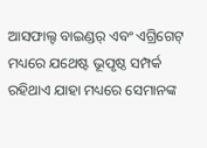ଆସଫାଲ୍ଟ ବାଇଣ୍ଡର୍ ଏବଂ ଏଗ୍ରିଗେଟ୍ ମଧ୍ୟରେ ଯଥେଷ୍ଟ ଭୂପୃଷ୍ଠ ସମ୍ପର୍କ ରହିଥାଏ ଯାହା ମଧ୍ୟରେ ସେମାନଙ୍କ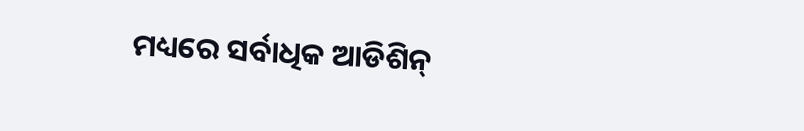ମଧ୍ୟରେ ସର୍ବାଧିକ ଆଡିଶିନ୍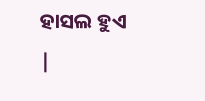ହାସଲ ହୁଏ |